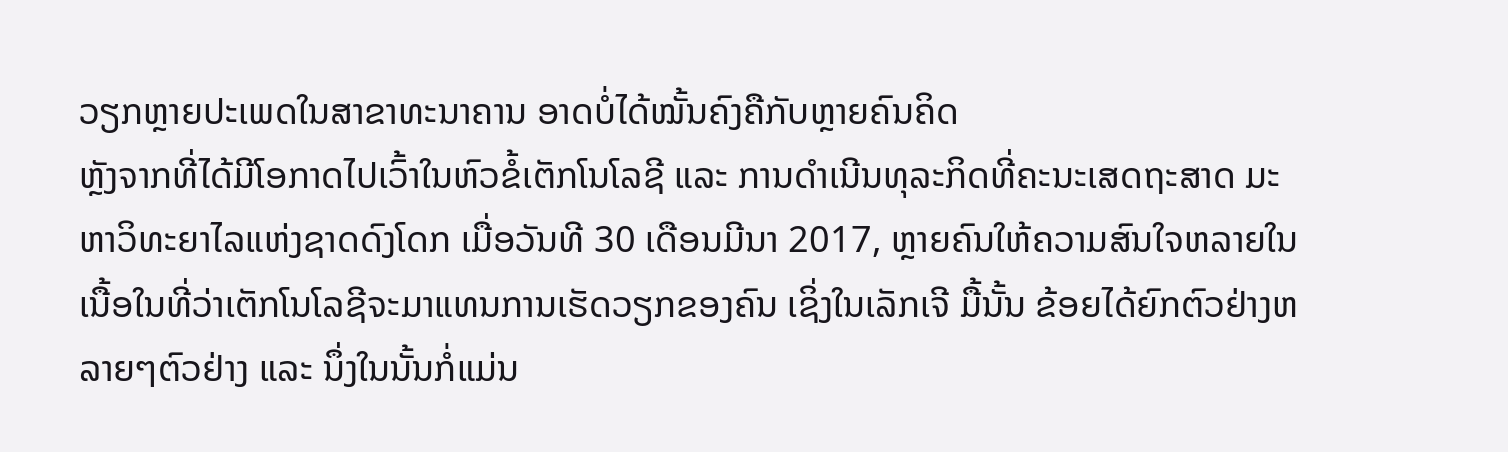ວຽກຫຼາຍປະເພດໃນສາຂາທະນາຄານ ອາດບໍ່ໄດ້ໝັ້ນຄົງຄືກັບຫຼາຍຄົນຄິດ
ຫຼັງຈາກທີ່ໄດ້ມີໂອກາດໄປເວົ້າໃນຫົວຂໍ້ເຕັກໂນໂລຊີ ແລະ ການດໍາເນີນທຸລະກິດທີ່ຄະນະເສດຖະສາດ ມະຫາວິທະຍາໄລແຫ່ງຊາດດົງໂດກ ເມື່ອວັນທີ 30 ເດືອນມີນາ 2017, ຫຼາຍຄົນໃຫ້ຄວາມສົນໃຈຫລາຍໃນເນື້ອໃນທີ່ວ່າເຕັກໂນໂລຊີຈະມາແທນການເຮັດວຽກຂອງຄົນ ເຊິ່ງໃນເລັກເຈີ ມື້ນັ້ນ ຂ້ອຍໄດ້ຍົກຕົວຢ່າງຫລາຍໆຕົວຢ່າງ ແລະ ນຶ່ງໃນນັ້ນກໍ່ແມ່ນ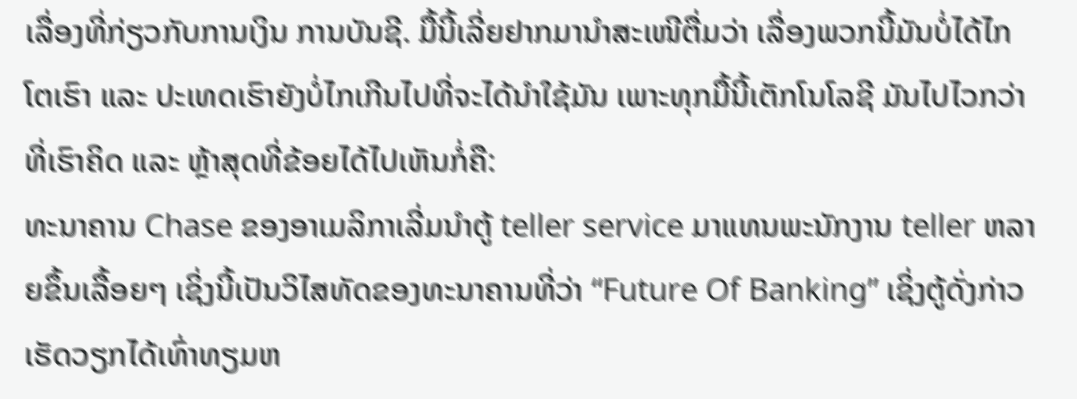ເລື່ອງທີ່ກ່ຽວກັບການເງິນ ການບັນຊີ. ມື້ນີ້ເລີ່ຍຢາກມານໍາສະເໜີຕື່ມວ່າ ເລື່ອງພວກນີ້ມັນບໍ່ໄດ້ໄກໂຕເຮົາ ແລະ ປະເທດເຮົາຍັງບໍ່ໄກເກີນໄປທີ່ຈະໄດ້ນໍາໃຊ້ມັນ ເພາະທຸກມື້ນີ້ເຕັກໂນໂລຊີ ມັນໄປໄວກວ່າທີ່ເຮົາຄິດ ແລະ ຫຼ້າສຸດທີ່ຂ້ອຍໄດ້ໄປເຫັນກໍ່ຄື:
ທະນາຄານ Chase ຂອງອາເມລິກາເລີ່ມນຳຕູ້ teller service ມາແທນພະນັກງານ teller ຫລາຍຂຶ້ນເລື້ອຍໆ ເຊິ່ງນີ້ເປັນວິໄສທັດຂອງທະນາຄານທີ່ວ່າ “Future Of Banking” ເຊິ່ງຕູ້ດັ່ງກ່າວເຮັດວຽກໄດ້ເທົ່າທຽມຫ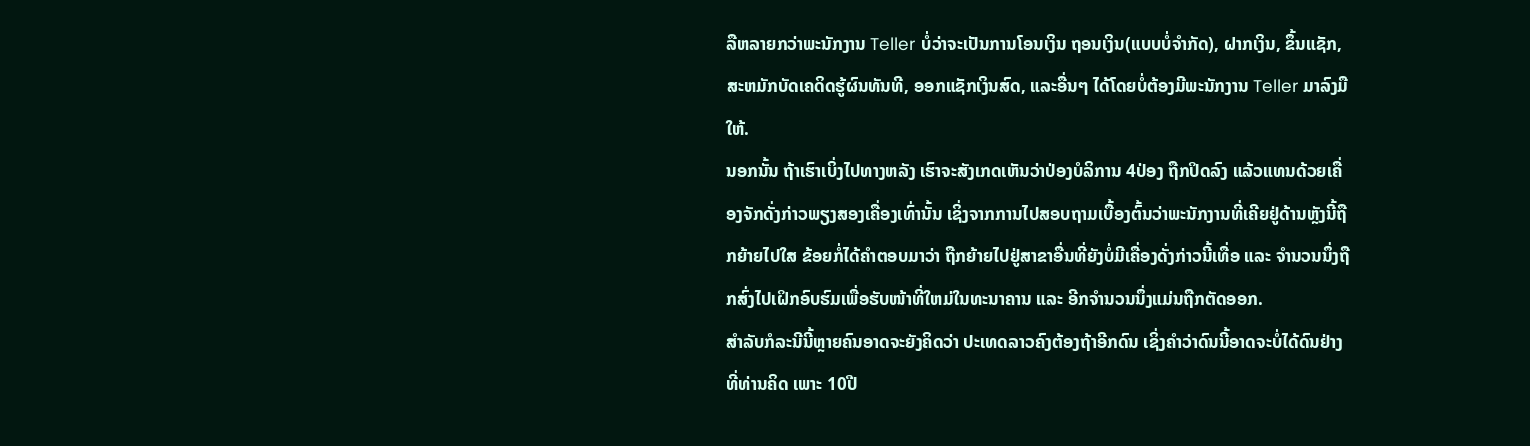ລືຫລາຍກວ່າພະນັກງານ Teller ບໍ່ວ່າຈະເປັນການໂອນເງິນ ຖອນເງິນ(ແບບບໍ່ຈຳກັດ), ຝາກເງິນ, ຂຶ້ນແຊັກ, ສະຫມັກບັດເຄດິດຮູ້ຜົນທັນທີ, ອອກແຊັກເງິນສົດ, ແລະອື່ນໆ ໄດ້ໂດຍບໍ່ຕ້ອງມີພະນັກງານ Teller ມາລົງມືໃຫ້.
ນອກນັ້ນ ຖ້າເຮົາເບິ່ງໄປທາງຫລັງ ເຮົາຈະສັງເກດເຫັນວ່າປ່ອງບໍລິການ 4ປ່ອງ ຖືກປິດລົງ ແລ້ວແທນດ້ວຍເຄື່ອງຈັກດັ່ງກ່າວພຽງສອງເຄື່ອງເທົ່ານັ້ນ ເຊິ່ງຈາກການໄປສອບຖາມເບື້ອງຕົ້ນວ່າພະນັກງານທີ່ເຄີຍຢູ່ດ້ານຫຼັງນີ້ຖືກຍ້າຍໄປໃສ ຂ້ອຍກໍ່ໄດ້ຄໍາຕອບມາວ່າ ຖືກຍ້າຍໄປຢູ່ສາຂາອື່ນທີ່ຍັງບໍ່ມີເຄື່ອງດັ່ງກ່າວນີ້ເທື່ອ ແລະ ຈໍານວນນຶ່ງຖືກສົ່ງໄປເຝິກອົບຮົມເພື່ອຮັບໜ້າທີ່ໃຫມ່ໃນທະນາຄານ ແລະ ອີກຈໍານວນນຶ່ງແມ່ນຖືກຕັດອອກ.
ສໍາລັບກໍລະນີນີ້ຫຼາຍຄົນອາດຈະຍັງຄິດວ່າ ປະເທດລາວຄົງຕ້ອງຖ້າອີກດົນ ເຊິ່ງຄໍາວ່າດົນນີ້ອາດຈະບໍ່ໄດ້ດົນຢ່າງທີ່ທ່ານຄິດ ເພາະ 10ປີ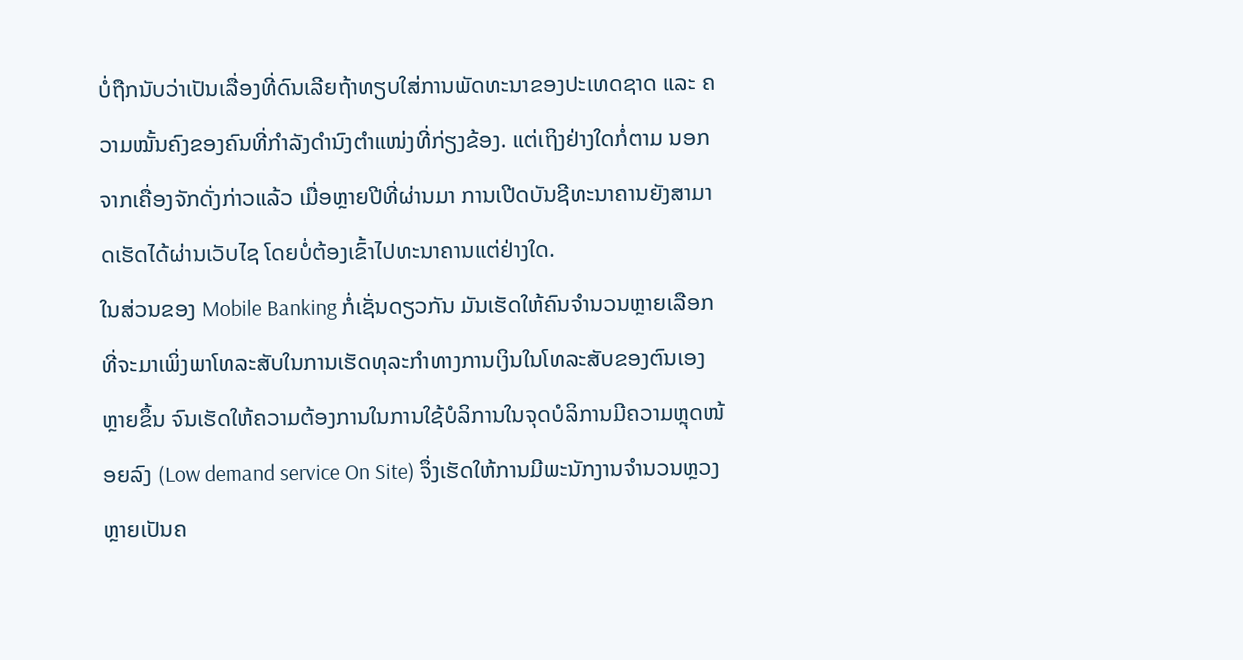ບໍ່ຖືກນັບວ່າເປັນເລື່ອງທີ່ດົນເລີຍຖ້າທຽບໃສ່ການພັດທະນາຂອງປະເທດຊາດ ແລະ ຄວາມໝັ້ນຄົງຂອງຄົນທີ່ກໍາລັງດໍານົງຕໍາແໜ່ງທີ່ກ່ຽງຂ້ອງ. ແຕ່ເຖິງຢ່າງໃດກໍ່ຕາມ ນອກຈາກເຄື່ອງຈັກດັ່ງກ່າວແລ້ວ ເມື່ອຫຼາຍປີທີ່ຜ່ານມາ ການເປີດບັນຊີທະນາຄານຍັງສາມາດເຮັດໄດ້ຜ່ານເວັບໄຊ ໂດຍບໍ່ຕ້ອງເຂົ້າໄປທະນາຄານແຕ່ຢ່າງໃດ.
ໃນສ່ວນຂອງ Mobile Banking ກໍ່ເຊັ່ນດຽວກັນ ມັນເຮັດໃຫ້ຄົນຈໍານວນຫຼາຍເລືອກທີ່ຈະມາເພິ່ງພາໂທລະສັບໃນການເຮັດທຸລະກໍາທາງການເງິນໃນໂທລະສັບຂອງຕົນເອງຫຼາຍຂຶ້ນ ຈົນເຮັດໃຫ້ຄວາມຕ້ອງການໃນການໃຊ້ບໍລິການໃນຈຸດບໍລິການມີຄວາມຫຼຸດໜ້ອຍລົງ (Low demand service On Site) ຈຶ່ງເຮັດໃຫ້ການມີພະນັກງານຈໍານວນຫຼວງຫຼາຍເປັນຄ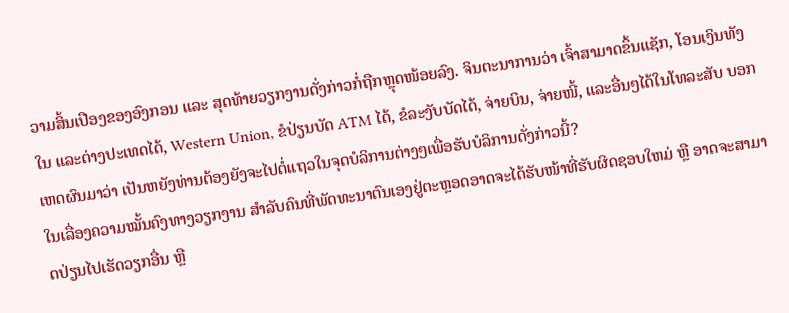ວາມສິ້ນເປືອງຂອງອົງກອນ ແລະ ສຸດທ້າຍວຽກງານດັ່ງກ່າວກໍ່ຖືກຫຼຸດໜ້ອຍລົງ. ຈິນຕະນາການວ່າ ເຈົ້າສາມາດຂຶ້ນແຊັກ, ໂອນເງິນທັງໃນ ແລະຕ່າງປະເທດໄດ້, Western Union, ຂໍປ່ຽນບັດ ATM ໄດ້, ຂໍລະງັບບັດໄດ້, ຈ່າຍບິນ, ຈ່າຍໜີ້, ແລະອື່ນໆໄດ້ໃນໂທລະສັບ ບອກເຫດຜົນມາວ່າ ເປັນຫຍັງທ່ານຕ້ອງຍັງຈະໄປຕໍ່ແຖວໃນຈຸດບໍລິການຕ່າງໆເພື່ອຮັບບໍລິການດັ່ງກ່າວນີ້?
ໃນເລື່ອງຄວາມໝັ້ນຄົງທາງວຽກງານ ສໍາລັບຄົນທີ່ພັດທະນາຕົນເອງຢູ່ຕະຫຼອດອາດຈະໄດ້ຮັບໜ້າທີ່ຮັບຜິດຊອບໃຫມ່ ຫຼື ອາດຈະສາມາດປ່ຽນໄປເຮັດວຽກອື່ນ ຫຼື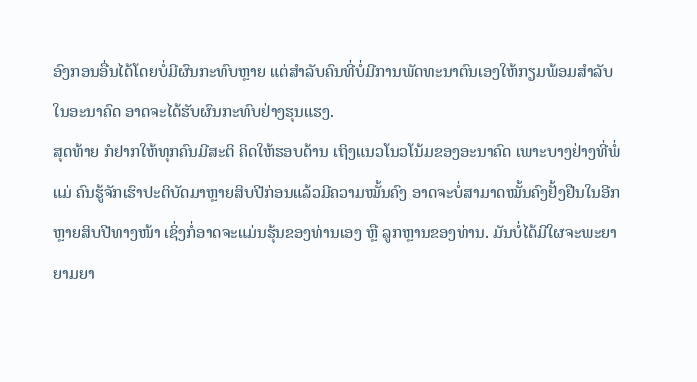ອົງກອນອື່ນໄດ້ໂດຍບໍ່ມີຜົນກະທົບຫຼາຍ ແຕ່ສໍາລັບຄົນທີ່ບໍ່ມີການພັດທະນາຕົນເອງໃຫ້ກຽມພ້ອມສໍາລັບໃນອະນາຄົດ ອາດຈະໄດ້ຮັບຜົນກະທົບຢ່າງຮຸນແຮງ.
ສຸດທ້າຍ ກໍຢາກໃຫ້ທຸກຄົນມີສະຕິ ຄິດໃຫ້ຮອບດ້ານ ເຖິງແນວໂນວໂນ້ມຂອງອະນາຄົດ ເພາະບາງຢ່າງທີ່ພໍ່ແມ່ ຄົນຮູ້ຈັກເຮົາປະຕິບັດມາຫຼາຍສິບປີກ່ອນແລ້ວມີຄວາມໝັ້ນຄົງ ອາດຈະບໍ່ສາມາດໝັ້ນຄົງຢັ້ງຢືນໃນອີກ ຫຼາຍສິບປີທາງໜ້າ ເຊິ່ງກໍ່ອາດຈະແມ່ນຮຸ້ນຂອງທ່ານເອງ ຫຼື ລູກຫຼານຂອງທ່ານ. ມັນບໍ່ໄດ້ມີໃຜຈະພະຍາຍາມຍາ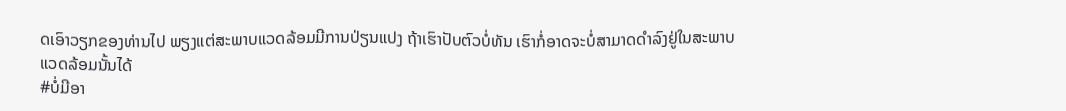ດເອົາວຽກຂອງທ່ານໄປ ພຽງແຕ່ສະພາບແວດລ້ອມມີການປ່ຽນແປງ ຖ້າເຮົາປັບຕົວບໍ່ທັນ ເຮົາກໍ່ອາດຈະບໍ່ສາມາດດໍາລົງຢູ່ໃນສະພາບແວດລ້ອມນັ້ນໄດ້
#ບໍ່ມີອາ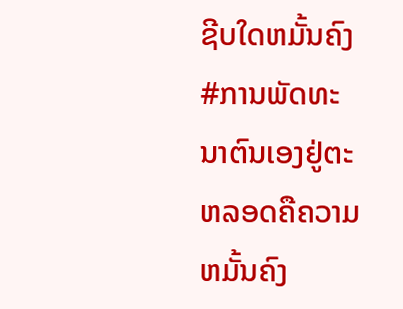ຊີບໃດຫມັ້ນຄົງ #ການພັດທະນາຕົນເອງຢູ່ຕະຫລອດຄືຄວາມຫມັ້ນຄົງ